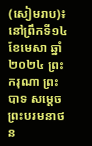(សៀមរាប)៖ នៅព្រឹកទី១៤ ខែមេសា ឆ្នាំ២០២៤ ព្រះករុណា ព្រះបាទ សម្តេចព្រះបរមនាថ ន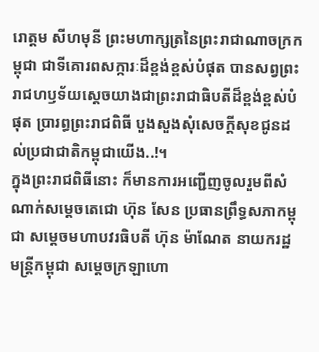រោត្តម សីហមុនី ព្រះមហាក្សត្រនៃព្រះរាជាណាចក្រកម្ពុជា ជាទីគោរពសក្ការៈដ៏ខ្ពង់ខ្ពស់បំផុត បានសព្វព្រះរាជហឫទ័យស្តេចយាងជាព្រះរាជាធិបតីដ៏ខ្ពង់ខ្ពស់បំផុត ប្រារព្ធព្រះរាជពិធី បួងសួងសុំសេចក្តីសុខជូនដល់ប្រជាជាតិកម្ពុជាយើង..!។
ក្នុងព្រះរាជពិធីនោះ ក៏មានការអញ្ជើញចូលរួមពីសំណាក់សម្តេចតេជោ ហ៊ុន សែន ប្រធានព្រឹទ្ធសភាកម្ពុជា សម្តេចមហាបវរធិបតី ហ៊ុន ម៉ាណែត នាយករដ្ឋមន្ត្រីកម្ពុជា សម្តេចក្រឡាហោ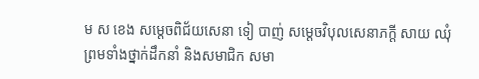ម ស ខេង សម្តេចពិជ័យសេនា ទៀ បាញ់ សម្តេចវិបុលសេនាភក្តី សាយ ឈុំ ព្រមទាំងថ្នាក់ដឹកនាំ និងសមាជិក សមា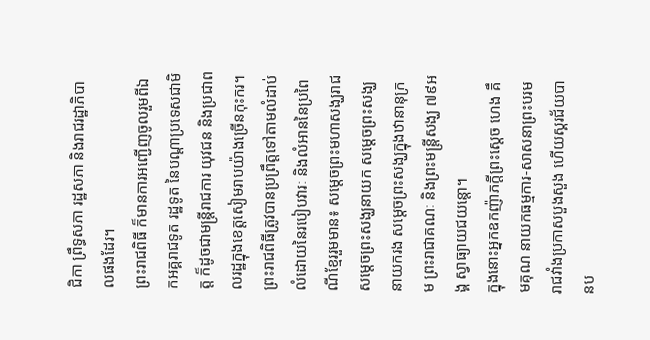ជិកា ព្រឹទ្ធសភា រដ្ឋសភា និងរាជរដ្ឋាភិបាលផងដែរ។
ព្រះរាជពិធី ក៏មានការអញ្ជើញចូលរួមពីឯកអគ្គរាជទូត រដ្ឋទូត នៃបណ្តាប្រទេសជាមិត្ត ក៏ដូចជាមន្ត្រីរាជការ យុវជន និងប្រជាពលរដ្ឋក្នុងខេត្តសៀមរាបយ៉ាងច្រើនកុះករ។
ព្រះរាជពិធីត្រូវបានប្រព្រឹត្តទៅតាមលំដាប់លំដោយនៃរបៀបវារៈ និងលំអាននៃប្រពៃណីខ្មែររួមមាន៖ សម្តេចព្រះមហាសង្ឃរាជ សម្តេចព្រះសង្ឃនាយក សម្តេចព្រះសង្ឃនាយករង សម្តេចព្រះសង្ឃក្នុងឋានានុក្រម ព្រះរាជាគណៈ និងព្រះមន្ត្រីសង្ឃ ៧៩អង្គ ស្វាធ្យាយជយន្តោ។
ក្នុងនោះអ្នកឧកញ៉ាភក្តីព្រះស្តេច ហេង គឹមគុណ នាយកធម្មការ-សាសនាព្រះបរមរាជវាំងប្រកាសបួងសួង ហើយស្គរជ័យបានប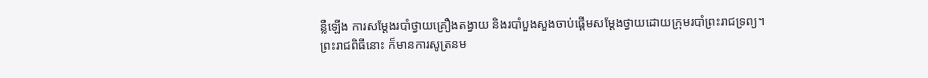ន្លឺឡើង ការសម្តែងរបាំថ្វាយគ្រឿងតង្វាយ និងរបាំបួងសួងចាប់ផ្តើមសម្តែងថ្វាយដោយក្រុមរបាំព្រះរាជទ្រព្យ។
ព្រះរាជពិធីនោះ ក៏មានការសូត្រនម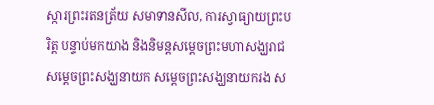ស្ការព្រះរតនត្រ័យ សមាទានសីល, ការស្វាធ្យាយព្រះបរិត្ត បន្ទាប់មកយាង និងនិមន្តសម្តេចព្រះមហាសង្ឃរាជ សម្តេចព្រះសង្ឃនាយក សម្តេចព្រះសង្ឃនាយករង ស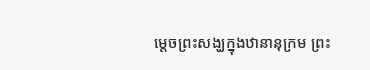ម្តេចព្រះសង្ឃក្នុងឋានានុក្រម ព្រះ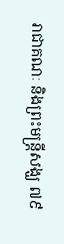រាជាគណៈ និងព្រះមន្ត្រីសង្ឃ ៧៩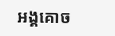អង្គគោច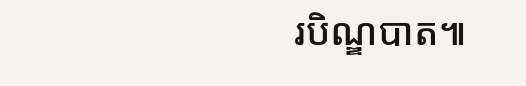របិណ្ឌបាត៕